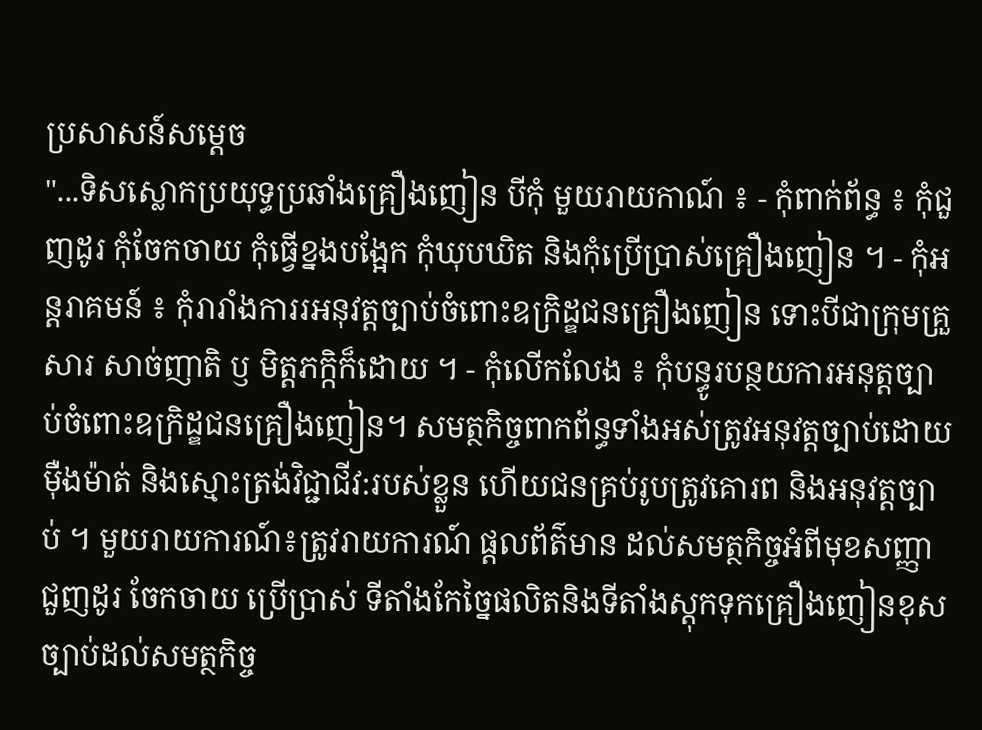ប្រសាសន៍សម្តេច
"...ទិសស្លោកប្រយុទ្ធប្រឆាំងគ្រឿងញៀន បីកុំ មួយរាយកាណ៍ ៖ - កុំពាក់ព័ន្ធ ៖ កុំជួញដូរ កុំចែកចាយ កុំធ្វើខ្នងបង្អែក កុំឃុបឃិត និងកុំប្រើប្រាស់គ្រឿងញៀន ។ - កុំអន្តរាគមន៍ ៖ កុំរារាំងការរអនុវត្តច្បាប់ចំពោះឧក្រិដ្ឌជនគ្រឿងញៀន ទោះបីជាក្រុមគ្រួសារ សាច់ញាតិ ឫ មិត្តភក្កិក៏ដោយ ។ - កុំលើកលែង ៖ កុំបន្ធូរបន្ថយការអនុត្តច្បាប់ចំពោះឧក្រិដ្ឌជនគ្រឿងញៀន។ សមត្ថកិច្ចពាកព័ន្ធទាំងអស់ត្រូវអនុវត្តច្បាប់ដោយមុឺងម៉ាត់ និងស្មោះត្រង់វិជ្ជាជីវ:របស់ខ្លួន ហើយជនគ្រប់រូបត្រូវគោរព និងអនុវត្តច្បាប់ ។ មួយរាយការណ៍៖ត្រូវរាយការណ៍ ផ្តលព័ត៌មាន ដល់សមត្ថកិច្ចអំពីមុខសញ្ញាជួញដូរ ចែកចាយ ប្រើប្រាស់ ទីតាំងកែច្នៃផលិតនិងទីតាំងស្តុកទុកគ្រឿងញៀនខុសច្បាប់ដល់សមត្ថកិច្ច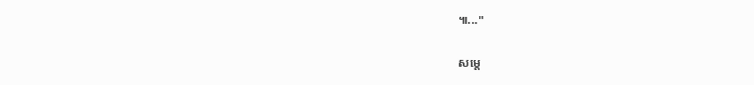៕..."

សម្តេ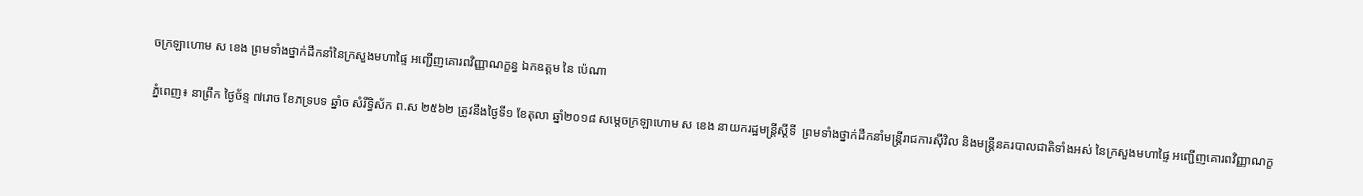ចក្រឡាហោម ស ខេង ព្រមទាំងថ្នាក់ដឹកនាំនៃក្រសួងមហាផ្ទៃ អញ្ជើញគោរពវិញ្ញាណក្ខន្ធ ឯកឧត្ដម នៃ ប៉េណា

ភ្នំពេញ៖ នាព្រឹក ថ្ងៃច័ន្ទ ៧រោច ខែភទ្របទ ឆ្នាំច សំរឹទ្ធិស័ក ព.ស ២៥៦២ ត្រូវនឹងថ្ងៃទី១ ខែតុលា ឆ្នាំ២០១៨ សម្តេចក្រឡាហោម ស ខេង នាយករដ្ឋមន្ត្រីស្តីទី  ព្រមទាំងថ្នាក់ដឹកនាំមន្ត្រីរាជការស៊ីវិល និងមន្ត្រីនគរបាលជាតិទាំងអស់ នៃក្រសួងមហាផ្ទៃ អញ្ជើញគោរពវិញ្ញាណក្ខ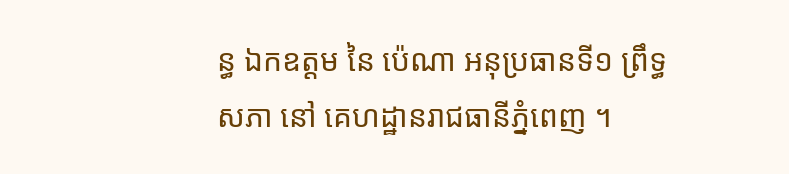ន្ធ ឯកឧត្ដម នៃ ប៉េណា អនុប្រធានទី១ ព្រឹទ្ធសភា នៅ គេហដ្ឋានរាជធានីភ្នំពេញ ។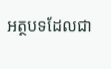អត្ថបទដែលជា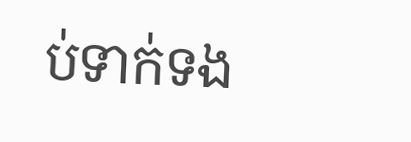ប់ទាក់ទង